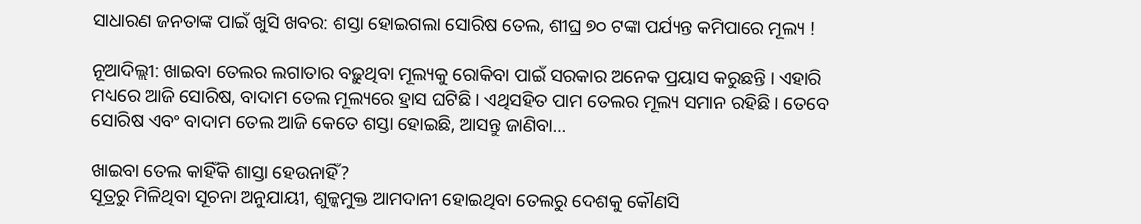ସାଧାରଣ ଜନତାଙ୍କ ପାଇଁ ଖୁସି ଖବର: ଶସ୍ତା ହୋଇଗଲା ସୋରିଷ ତେଲ, ଶୀଘ୍ର ୭୦ ଟଙ୍କା ପର୍ଯ୍ୟନ୍ତ କମିପାରେ ମୂଲ୍ୟ !

ନୂଆଦିଲ୍ଲୀ: ଖାଇବା ତେଲର ଲଗାତାର ବଢ଼ୁଥିବା ମୂଲ୍ୟକୁ ରୋକିବା ପାଇଁ ସରକାର ଅନେକ ପ୍ରୟାସ କରୁଛନ୍ତି । ଏହାରି ମଧ୍ୟରେ ଆଜି ସୋରିଷ, ବାଦାମ ତେଲ ମୂଲ୍ୟରେ ହ୍ରାସ ଘଟିଛି । ଏଥିସହିତ ପାମ ତେଲର ମୂଲ୍ୟ ସମାନ ରହିଛି । ତେବେ ସୋରିଷ ଏବଂ ବାଦାମ ତେଲ ଆଜି କେତେ ଶସ୍ତା ହୋଇଛି, ଆସନ୍ତୁ ଜାଣିବା…

ଖାଇବା ତେଲ କାହିଁକି ଶାସ୍ତା ହେଉନାହିଁ?
ସୂତ୍ରରୁ ମିଳିଥିବା ସୂଚନା ଅନୁଯାୟୀ, ଶୁଳ୍କମୁକ୍ତ ଆମଦାନୀ ହୋଇଥିବା ତେଲରୁ ଦେଶକୁ କୌଣସି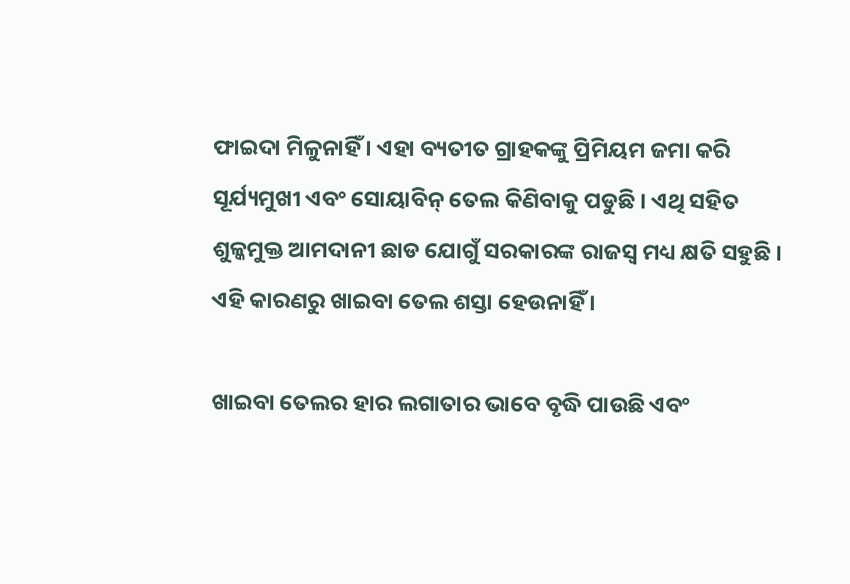ଫାଇଦା ମିଳୁନାହିଁ । ଏହା ବ୍ୟତୀତ ଗ୍ରାହକଙ୍କୁ ପ୍ରିମିୟମ ଜମା କରି ସୂର୍ଯ୍ୟମୁଖୀ ଏବଂ ସୋୟାବିନ୍ ତେଲ କିଣିବାକୁ ପଡୁଛି । ଏଥି ସହିତ ଶୁଳ୍କମୁକ୍ତ ଆମଦାନୀ ଛାଡ ଯୋଗୁଁ ସରକାରଙ୍କ ରାଜସ୍ୱ ମଧ୍ୟ କ୍ଷତି ସହୁଛି । ଏହି କାରଣରୁ ଖାଇବା ତେଲ ଶସ୍ତା ହେଉନାହିଁ ।

ଖାଇବା ତେଲର ହାର ଲଗାତାର ଭାବେ ବୃଦ୍ଧି ପାଉଛି ଏବଂ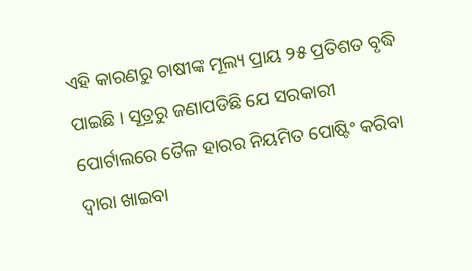ଏହି କାରଣରୁ ଚାଷୀଙ୍କ ମୂଲ୍ୟ ପ୍ରାୟ ୨୫ ପ୍ରତିଶତ ବୃଦ୍ଧି ପାଇଛି । ସୂତ୍ରରୁ ଜଣାପଡିଛି ଯେ ସରକାରୀ ପୋର୍ଟାଲରେ ତୈଳ ହାରର ନିୟମିତ ପୋଷ୍ଟିଂ କରିବା ଦ୍ୱାରା ଖାଇବା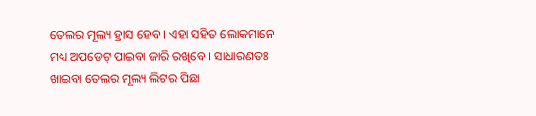ତେଲର ମୂଲ୍ୟ ହ୍ରାସ ହେବ । ଏହା ସହିତ ଲୋକମାନେ ମଧ୍ୟ ଅପଡେଟ୍ ପାଇବା ଜାରି ରଖିବେ । ସାଧାରଣତଃ ଖାଇବା ତେଲର ମୂଲ୍ୟ ଲିଟର ପିଛା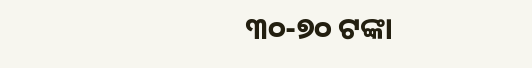୩୦-୭୦ ଟଙ୍କା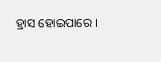ହ୍ରାସ ହୋଇପାରେ ।